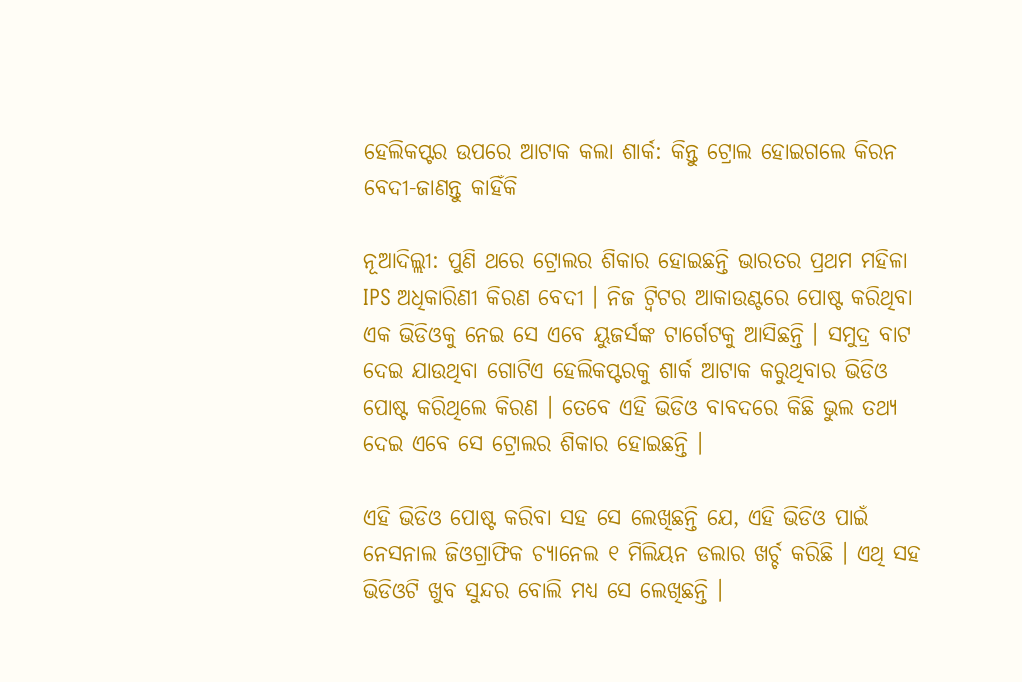ହେଲିକପ୍ଟର ଉପରେ ଆଟାକ କଲା ଶାର୍କ: କିନ୍ତୁ ଟ୍ରୋଲ ହୋଇଗଲେ କିରନ ବେଦୀ-ଜାଣନ୍ତୁ କାହିଁକି

ନୂଆଦିଲ୍ଲୀ: ପୁଣି ଥରେ ଟ୍ରୋଲର ଶିକାର ହୋଇଛନ୍ତି ଭାରତର ପ୍ରଥମ ମହିଳା IPS ଅଧିକାରିଣୀ କିରଣ ବେଦୀ । ନିଜ ଟ୍ୱିଟର ଆକାଉଣ୍ଟରେ ପୋଷ୍ଟ କରିଥିବା ଏକ ଭିଡିଓକୁ ନେଇ ସେ ଏବେ ୟୁଜର୍ସଙ୍କ ଟାର୍ଗେଟକୁ ଆସିଛନ୍ତି । ସମୁଦ୍ର ବାଟ ଦେଇ ଯାଉଥିବା ଗୋଟିଏ ହେଲିକପ୍ଟରକୁ ଶାର୍କ ଆଟାକ କରୁଥିବାର ଭିଡିଓ ପୋଷ୍ଟ କରିଥିଲେ କିରଣ । ତେବେ ଏହି ଭିଡିଓ ବାବଦରେ କିଛି ଭୁଲ ତଥ୍ୟ ଦେଇ ଏବେ ସେ ଟ୍ରୋଲର ଶିକାର ହୋଇଛନ୍ତି ।

ଏହି ଭିଡିଓ ପୋଷ୍ଟ କରିବା ସହ ସେ ଲେଖିଛନ୍ତି ଯେ, ଏହି ଭିଡିଓ ପାଇଁ ନେସନାଲ ଜିଓଗ୍ରାଫିକ ଚ୍ୟାନେଲ ୧ ମିଲିୟନ ଡଲାର ଖର୍ଚ୍ଚ କରିଛି । ଏଥି ସହ ଭିଡିଓଟି ଖୁବ ସୁନ୍ଦର ବୋଲି ମଧ୍ୟ ସେ ଲେଖିଛନ୍ତି ।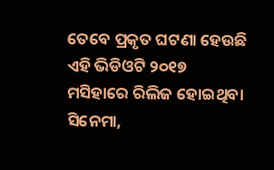ତେବେ ପ୍ରକୃତ ଘଟଣା ହେଉଛି ଏହି ଭିଡିଓଟି ୨୦୧୭ ମସିହାରେ ରିଲିଜ ହୋଇଥିବା ସିନେମା,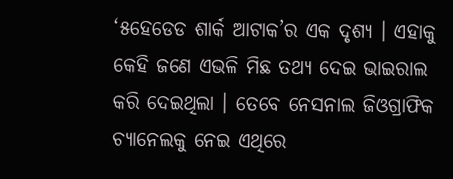‘୫ହେଡେଡ ଶାର୍କ ଆଟାକ’ର ଏକ ଦୃଶ୍ୟ । ଏହାକୁ କେହି ଜଣେ ଏଭଳି ମିଛ ତଥ୍ୟ ଦେଇ ଭାଇରାଲ କରି ଦେଇଥିଲା । ତେବେ ନେସନାଲ ଜିଓଗ୍ରାଫିକ ଚ୍ୟାନେଲକୁ ନେଇ ଏଥିରେ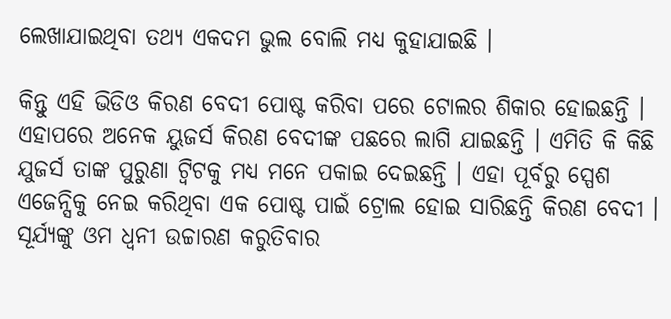ଲେଖାଯାଇଥିବା ତଥ୍ୟ ଏକଦମ ଭୁଲ ବୋଲି ମଧ୍ୟ କୁହାଯାଇଛି ।

କିନ୍ତୁ ଏହି ଭିଡିଓ କିରଣ ବେଦୀ ପୋଷ୍ଟ କରିବା ପରେ ଟୋଲର ଶିକାର ହୋଇଛନ୍ତି । ଏହାପରେ ଅନେକ ୟୁଜର୍ସ କିରଣ ବେଦୀଙ୍କ ପଛରେ ଲାଗି ଯାଇଛନ୍ତି । ଏମିତି କି କିଛି ଯୁଜର୍ସ ତାଙ୍କ ପୁରୁଣା ଟ୍ୱିଟକୁ ମଧ୍ୟ ମନେ ପକାଇ ଦେଇଛନ୍ତି । ଏହା ପୂର୍ବରୁ ସ୍ପେଶ ଏଜେନ୍ସିକୁ ନେଇ କରିଥିବା ଏକ ପୋଷ୍ଟ ପାଇଁ ଟ୍ରୋଲ ହୋଇ ସାରିଛନ୍ତି କିରଣ ବେଦୀ । ସୂର୍ଯ୍ୟଙ୍କୁ ଓମ ଧ୍ୱନୀ ଉଚ୍ଚାରଣ କରୁତିବାର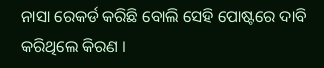ନାସା ରେକର୍ଡ କରିଛି ବୋଲି ସେହି ପୋଷ୍ଟରେ ଦାବି କରିଥିଲେ କିରଣ ।